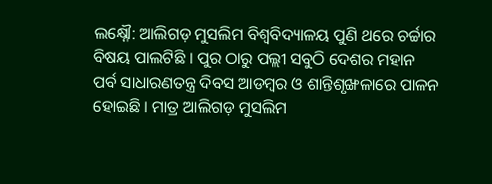ଲକ୍ଷ୍ନୌ: ଆଲିଗଡ଼ ମୁସଲିମ ବିଶ୍ବବିଦ୍ୟାଳୟ ପୁଣି ଥରେ ଚର୍ଚ୍ଚାର ବିଷୟ ପାଲଟିଛି । ପୁର ଠାରୁ ପଲ୍ଲୀ ସବୁଠି ଦେଶର ମହାନ ପର୍ବ ସାଧାରଣତନ୍ତ୍ର ଦିବସ ଆଡମ୍ବର ଓ ଶାନ୍ତିଶୃଙ୍ଖଳାରେ ପାଳନ ହୋଇଛି । ମାତ୍ର ଆଲିଗଡ଼ ମୁସଲିମ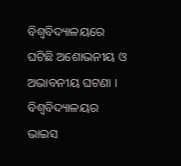ବିଶ୍ବବିଦ୍ୟାଳୟରେ ଘଟିଛି ଅଶୋଭନୀୟ ଓ ଅଭାବନୀୟ ଘଟଣା । ବିଶ୍ବବିଦ୍ୟାଳୟର ଭାଇସ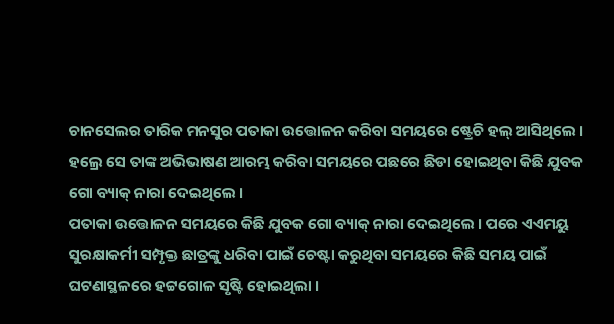ଚାନସେଲର ତାରିକ ମନସୁର ପତାକା ଉତ୍ତୋଳନ କରିବା ସମୟରେ ଷ୍ଟ୍ରେଚି ହଲ୍ ଆସିଥିଲେ । ହଲ୍ରେ ସେ ତାଙ୍କ ଅଭିଭାଷଣ ଆରମ୍ଭ କରିବା ସମୟରେ ପଛରେ ଛିଡା ହୋଇଥିବା କିଛି ଯୁବକ ଗୋ ବ୍ୟାକ୍ ନାରା ଦେଇଥିଲେ ।
ପତାକା ଉତ୍ତୋଳନ ସମୟରେ କିଛି ଯୁବକ ଗୋ ବ୍ୟାକ୍ ନାରା ଦେଇଥିଲେ । ପରେ ଏଏମୟୁ ସୁରକ୍ଷାକର୍ମୀ ସମ୍ପୃକ୍ତ ଛାତ୍ରଙ୍କୁ ଧରିବା ପାଇଁ ଚେଷ୍ଟା କରୁଥିବା ସମୟରେ କିଛି ସମୟ ପାଇଁ ଘଟଣାସ୍ଥଳରେ ହଟ୍ଟଗୋଳ ସୃଷ୍ଟି ହୋଇଥିଲା ।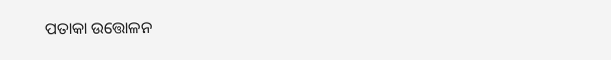ପତାକା ଉତ୍ତୋଳନ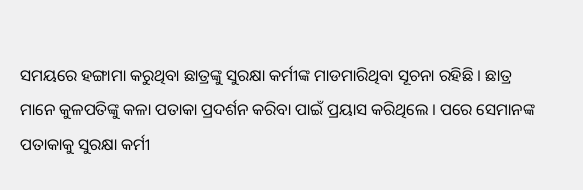ସମୟରେ ହଙ୍ଗାମା କରୁଥିବା ଛାତ୍ରଙ୍କୁ ସୁରକ୍ଷା କର୍ମୀଙ୍କ ମାଡମାରିଥିବା ସୂଚନା ରହିଛି । ଛାତ୍ର ମାନେ କୁଳପତିଙ୍କୁ କଳା ପତାକା ପ୍ରଦର୍ଶନ କରିବା ପାଇଁ ପ୍ରୟାସ କରିଥିଲେ । ପରେ ସେମାନଙ୍କ ପତାକାକୁ ସୁରକ୍ଷା କର୍ମୀ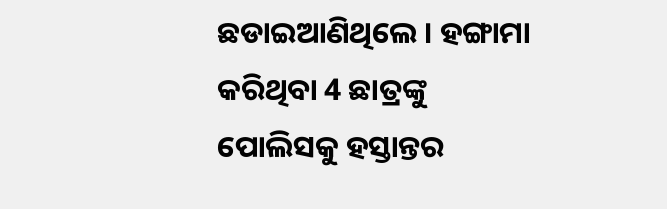ଛଡାଇଆଣିଥିଲେ । ହଙ୍ଗାମା କରିଥିବା 4 ଛାତ୍ରଙ୍କୁ ପୋଲିସକୁ ହସ୍ତାନ୍ତର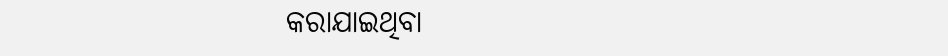କରାଯାଇଥିବା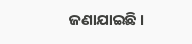ଜଣାଯାଇଛି ।